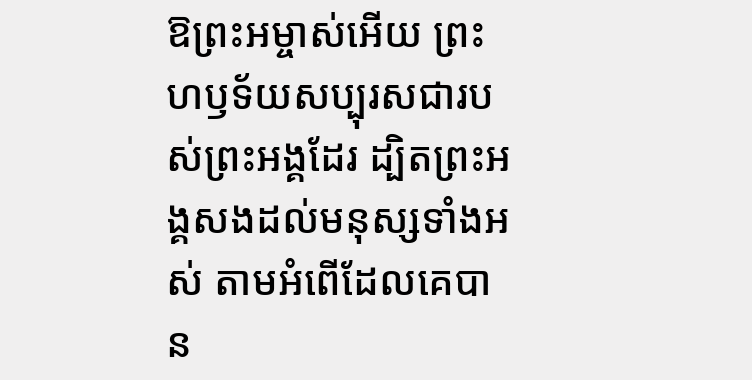ឱព្រះអម្ចាស់អើយ ព្រះហឫទ័យសប្បុរសជារបស់ព្រះអង្គដែរ ដ្បិតព្រះអង្គសងដល់មនុស្សទាំងអស់ តាមអំពើដែលគេបាន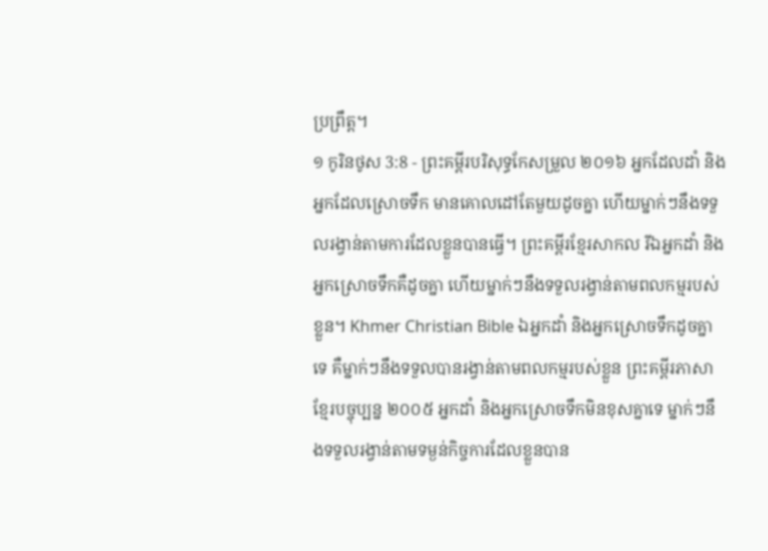ប្រព្រឹត្ត។
១ កូរិនថូស 3:8 - ព្រះគម្ពីរបរិសុទ្ធកែសម្រួល ២០១៦ អ្នកដែលដាំ និងអ្នកដែលស្រោចទឹក មានគោលដៅតែមួយដូចគ្នា ហើយម្នាក់ៗនឹងទទួលរង្វាន់តាមការដែលខ្លួនបានធ្វើ។ ព្រះគម្ពីរខ្មែរសាកល រីឯអ្នកដាំ និងអ្នកស្រោចទឹកគឺដូចគ្នា ហើយម្នាក់ៗនឹងទទួលរង្វាន់តាមពលកម្មរបស់ខ្លួន។ Khmer Christian Bible ឯអ្នកដាំ និងអ្នកស្រោចទឹកដូចគ្នាទេ គឺម្នាក់ៗនឹងទទួលបានរង្វាន់តាមពលកម្មរបស់ខ្លួន ព្រះគម្ពីរភាសាខ្មែរបច្ចុប្បន្ន ២០០៥ អ្នកដាំ និងអ្នកស្រោចទឹកមិនខុសគ្នាទេ ម្នាក់ៗនឹងទទួលរង្វាន់តាមទម្ងន់កិច្ចការដែលខ្លួនបាន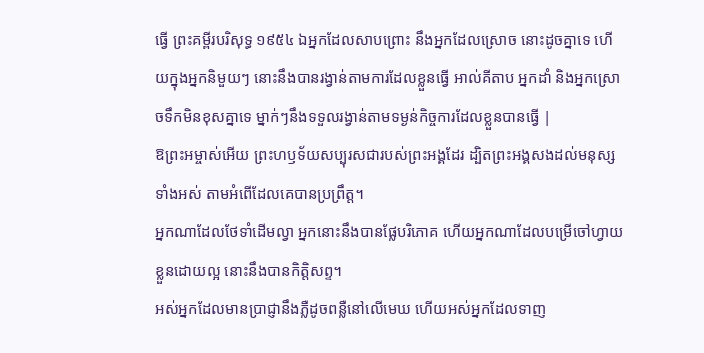ធ្វើ ព្រះគម្ពីរបរិសុទ្ធ ១៩៥៤ ឯអ្នកដែលសាបព្រោះ នឹងអ្នកដែលស្រោច នោះដូចគ្នាទេ ហើយក្នុងអ្នកនិមួយៗ នោះនឹងបានរង្វាន់តាមការដែលខ្លួនធ្វើ អាល់គីតាប អ្នកដាំ និងអ្នកស្រោចទឹកមិនខុសគ្នាទេ ម្នាក់ៗនឹងទទួលរង្វាន់តាមទម្ងន់កិច្ចការដែលខ្លួនបានធ្វើ |
ឱព្រះអម្ចាស់អើយ ព្រះហឫទ័យសប្បុរសជារបស់ព្រះអង្គដែរ ដ្បិតព្រះអង្គសងដល់មនុស្សទាំងអស់ តាមអំពើដែលគេបានប្រព្រឹត្ត។
អ្នកណាដែលថែទាំដើមល្វា អ្នកនោះនឹងបានផ្លែបរិភោគ ហើយអ្នកណាដែលបម្រើចៅហ្វាយខ្លួនដោយល្អ នោះនឹងបានកិត្តិសព្ទ។
អស់អ្នកដែលមានប្រាជ្ញានឹងភ្លឺដូចពន្លឺនៅលើមេឃ ហើយអស់អ្នកដែលទាញ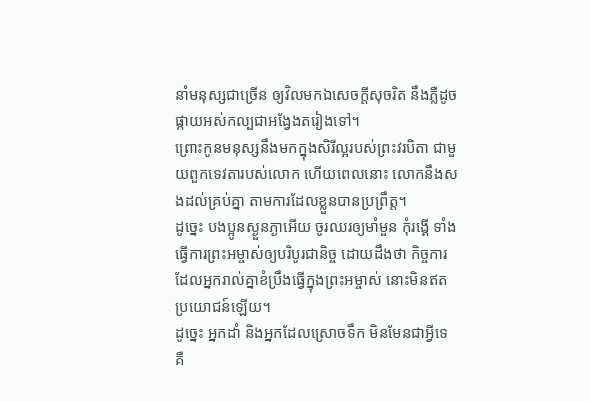នាំមនុស្សជាច្រើន ឲ្យវិលមកឯសេចក្ដីសុចរិត នឹងភ្លឺដូចផ្កាយអស់កល្បជាអង្វែងតរៀងទៅ។
ព្រោះកូនមនុស្សនឹងមកក្នុងសិរីល្អរបស់ព្រះវរបិតា ជាមួយពួកទេវតារបស់លោក ហើយពេលនោះ លោកនឹងសងដល់គ្រប់គ្នា តាមការដែលខ្លួនបានប្រព្រឹត្ត។
ដូច្នេះ បងប្អូនស្ងួនភ្ងាអើយ ចូរឈរឲ្យមាំមួន កុំរង្គើ ទាំងធ្វើការព្រះអម្ចាស់ឲ្យបរិបូរជានិច្ច ដោយដឹងថា កិច្ចការដែលអ្នករាល់គ្នាខំប្រឹងធ្វើក្នុងព្រះអម្ចាស់ នោះមិនឥតប្រយោជន៍ឡើយ។
ដូច្នេះ អ្នកដាំ និងអ្នកដែលស្រោចទឹក មិនមែនជាអ្វីទេ គឺ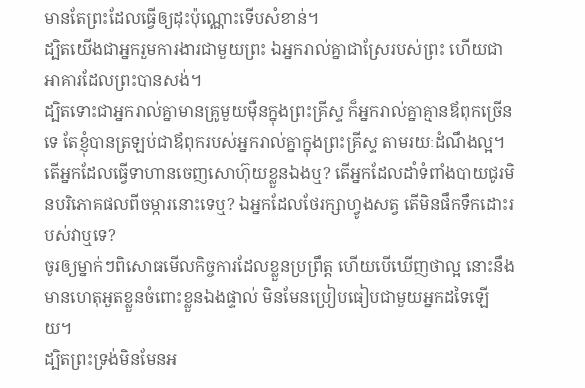មានតែព្រះដែលធ្វើឲ្យដុះប៉ុណ្ណោះទើបសំខាន់។
ដ្បិតយើងជាអ្នករួមការងារជាមួយព្រះ ឯអ្នករាល់គ្នាជាស្រែរបស់ព្រះ ហើយជាអាគារដែលព្រះបានសង់។
ដ្បិតទោះជាអ្នករាល់គ្នាមានគ្រូមួយម៉ឺនក្នុងព្រះគ្រីស្ទ ក៏អ្នករាល់គ្នាគ្មានឪពុកច្រើនទេ តែខ្ញុំបានត្រឡប់ជាឪពុករបស់អ្នករាល់គ្នាក្នុងព្រះគ្រីស្ទ តាមរយៈដំណឹងល្អ។
តើអ្នកដែលធ្វើទាហានចេញសោហ៊ុយខ្លួនឯងឬ? តើអ្នកដែលដាំទំពាំងបាយជូរមិនបរិភោគផលពីចម្ការនោះទេឬ? ឯអ្នកដែលថែរក្សាហ្វូងសត្វ តើមិនផឹកទឹកដោះរបស់វាឬទេ?
ចូរឲ្យម្នាក់ៗពិសោធមើលកិច្ចការដែលខ្លួនប្រព្រឹត្ត ហើយបើឃើញថាល្អ នោះនឹងមានហេតុអួតខ្លួនចំពោះខ្លួនឯងផ្ទាល់ មិនមែនប្រៀបធៀបជាមួយអ្នកដទៃឡើយ។
ដ្បិតព្រះទ្រង់មិនមែនអ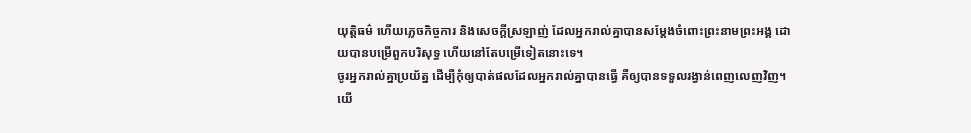យុត្តិធម៌ ហើយភ្លេចកិច្ចការ និងសេចក្តីស្រឡាញ់ ដែលអ្នករាល់គ្នាបានសម្ដែងចំពោះព្រះនាមព្រះអង្គ ដោយបានបម្រើពួកបរិសុទ្ធ ហើយនៅតែបម្រើទៀតនោះទេ។
ចូរអ្នករាល់គ្នាប្រយ័ត្ន ដើម្បីកុំឲ្យបាត់ផលដែលអ្នករាល់គ្នាបានធ្វើ គឺឲ្យបានទទួលរង្វាន់ពេញលេញវិញ។
យើ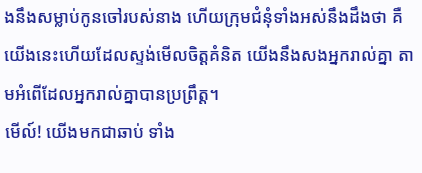ងនឹងសម្លាប់កូនចៅរបស់នាង ហើយក្រុមជំនុំទាំងអស់នឹងដឹងថា គឺយើងនេះហើយដែលស្ទង់មើលចិត្តគំនិត យើងនឹងសងអ្នករាល់គ្នា តាមអំពើដែលអ្នករាល់គ្នាបានប្រព្រឹត្ត។
មើល៍! យើងមកជាឆាប់ ទាំង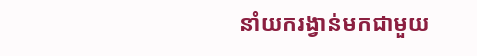នាំយករង្វាន់មកជាមួយ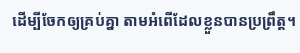ដើម្បីចែកឲ្យគ្រប់គ្នា តាមអំពើដែលខ្លួនបានប្រព្រឹត្ត។